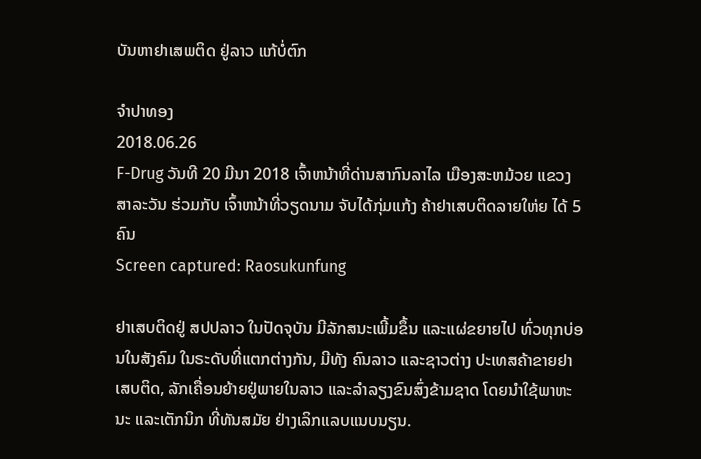ບັນຫາຢາເສພຕິດ ຢູ່ລາວ ແກ້ບໍ່ຕົກ

ຈໍາປາທອງ
2018.06.26
F-Drug ວັນທີ 20 ມີນາ 2018 ເຈົ້າຫນ້າທີ່ດ່ານສາກົນລາໄລ ເມືອງສະຫມ້ວຍ ແຂວງສາລະວັນ ຮ່ວມກັບ ເຈົ້າຫນ້າທີ່ວຽດນາມ ຈັບໄດ້ກຸ່ມແກ້ງ ຄ້າຢາເສບຕິດລາຍໃຫ່ຍ ໄດ້ 5 ຄົນ
Screen captured: Raosukunfung

ຢາເສບຕິດຢູ່ ສປປລາວ ໃນປັດຈຸບັນ ມີລັກສນະເພີ້ມຂຶ້ນ ແລະແຜ່ຂຍາຍໄປ ທົ່ວທຸກບ່ອນໃນສັງຄົມ ໃນຣະດັບທີ່ແຕກຕ່າງກັນ, ມີທັງ ຄົນລາວ ແລະຊາວຕ່າງ ປະເທສຄ້າຂາຍຢາເສບຕິດ, ລັກເຄື່ອນຍ້າຍຢູ່ພາຍໃນລາວ ແລະລຳລຽງຂົນສົ່ງຂ້າມຊາດ ໂດຍນໍາໃຊ້ພາຫະນະ ແລະເຕັກນິກ ທີ່ທັນສມັຍ ຢ່າງເລິກແລບແນບນຽນ.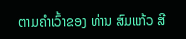ຕາມຄໍາເວົ້າຂອງ ທ່ານ ສົມແກ້ວ ສີ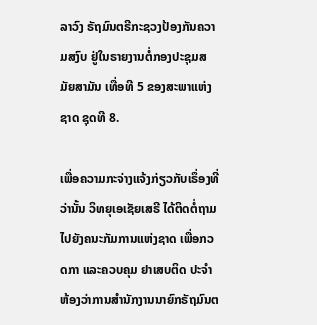ລາວົງ ຣັຖມົນຕຣີກະຊວງປ້ອງກັນຄວາມສງົບ ຢູ່ໃນຣາຍງານຕໍ່ກອງປະຊຸມສມັຍສາມັນ ເທື່ອທີ 5 ຂອງສະພາແຫ່ງຊາດ ຊຸດທີ 8.

ເພື່ອຄວາມກະຈ່າງແຈ້ງກ່ຽວກັບເຣຶ່ອງທີ່ວ່ານັ້ນ ວິທຍຸເອເຊັຍເສຣີ ໄດ້ຕິດຕໍ່ຖາມ ໄປຍັງຄນະກັມການແຫ່ງຊາດ ເພື່ອກວດກາ ແລະຄວບຄຸມ ຢາເສບຕິດ ປະຈໍາຫ້ອງວ່າການສໍານັກງານນາຍົກຣັຖມົນຕ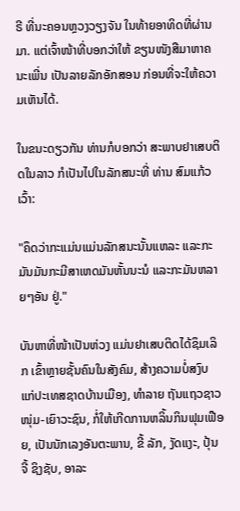ຣີ ທີ່ນະຄອນຫຼວງວຽງຈັນ ໃນທ້າຍອາທິດທີ່ຜ່ານມາ. ແຕ່ເຈົ້າໜ້າທີ່ບອກວ່າໃຫ້ ຂຽນໜັງສືມາຫາຄນະເພີ່ນ ເປັນລາຍລັກອັກສອນ ກ່ອນທີ່ຈະໃຫ້ຄວາມເຫັນໄດ້.

ໃນຂນະດຽວກັນ ທ່ານກໍບອກວ່າ ສະພາບຢາເສບຕິດໃນລາວ ກໍເປັນໄປໃນລັກສນະທີ່ ທ່ານ ສົມແກ້ວ ເວົ້າ:

"ຄຶດວ່າກະແມ່ນແມ່ນລັກສນະນັ້ນແຫລະ ແລະກະມັນມັນກະມີສາເຫດມັນຫັ້ນນະນໍ ແລະກະມັນຫລາຍໆອັນ ຢູ່."

ບັນຫາທີ່ໜ້າເປັນຫ່ວງ ແມ່ນຢາເສບຕິດໄດ້ຊຶມເລິກ ເຂົ້າຫຼາຍຊັ້ນຄົນໃນສັງຄົມ, ສ້າງຄວາມບໍ່ສງົບ ແກ່ປະເທສຊາດບ້ານເມືອງ, ທໍາລາຍ ຖັນແຖວຊາວໜຸ່ມ-ເຍົາວະຊົນ, ກໍ່ໃຫ້ເກີດການຫລິ້ນກິນຟຸມເຟືອຍ, ເປັນນັກເລງອັນຕະພານ, ຂີ້ ລັກ, ງັດແງະ, ປຸ້ນຈີ້ ຊິງຊັບ, ອາລະ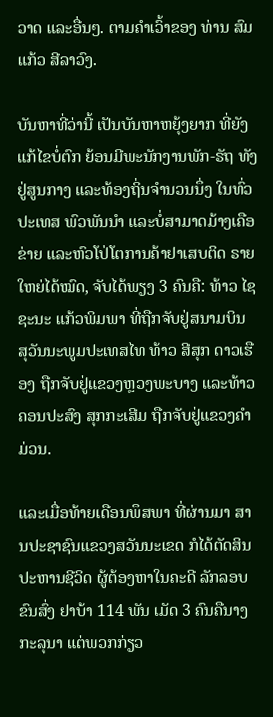ວາດ ແລະອື່ນໆ. ຕາມຄໍາເວົ້າຂອງ ທ່ານ ສົມແກ້ວ ສີລາວົງ.

ບັນຫາທີ່ວ່ານີ້ ເປັນບັນຫາຫຍຸ້ງຍາກ ທີ່ຍັງແກ້ໄຂບໍ່ຕົກ ຍ້ອນມີພະນັກງານພັກ-ຣັຖ ທັງຢູ່ສູນກາງ ແລະທ້ອງຖິ່ນຈໍານວນນຶ່ງ ໃນທົ່ວປະເທສ ພົວພັນນໍາ ແລະບໍ່ສາມາດມ້າງເຄືອຂ່າຍ ແລະຫົວໂປ່ໂຕການຄ້າຢາເສບຕິດ ຣາຍໃຫຍ່ໄດ້ໝົດ, ຈັບໄດ້ພຽງ 3 ຄົນຄື: ທ້າວ ໄຊຊະນະ ແກ້ວພິມພາ ທີ່ຖືກຈັບຢູ່ສນາມບິນ ສຸວັນນະພູມປະເທສໄທ ທ້າວ ສີສຸກ ດາວເຮືອງ ຖືກຈັບຢູ່ແຂວງຫຼວງພະບາງ ແລະທ້າວ ຄອນປະສົງ ສຸກກະເສີມ ຖືກຈັບຢູ່ແຂວງຄຳມ່ວນ.

ແລະເມື່ອທ້າຍເດືອນພຶສພາ ທີ່ຜ່ານມາ ສານປະຊາຊົນແຂວງສວັນນະເຂດ ກໍໄດ້ຕັດສິນປະຫານຊີວິດ ຜູ້ຕ້ອງຫາໃນຄະດີ ລັກລອບຂົນສົ່ງ ຢາບ້າ 114 ພັນ ເມັດ 3 ຄົນຄືນາງ ກະລຸນາ ແຕ່ພວກກ່ຽວ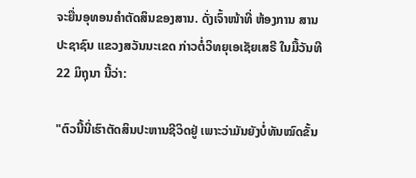ຈະຍື່ນອຸທອນຄໍາຕັດສິນຂອງສານ. ດັ່ງເຈົ້າໜ້າທີ່ ຫ້ອງການ ສານປະຊາຊົນ ແຂວງສວັນນະເຂດ ກ່າວຕໍ່ວິທຍຸເອເຊັຍເສຣີ ໃນມື້ວັນທີ 22 ມິຖຸນາ ນີ້ວ່າ:

"ຕົວນີ້ນີ່ເຮົາຕັດສິນປະຫານຊີວິດຢູ່ ເພາະວ່າມັນຍັງບໍ່ທັນໝົດຂັ້ນ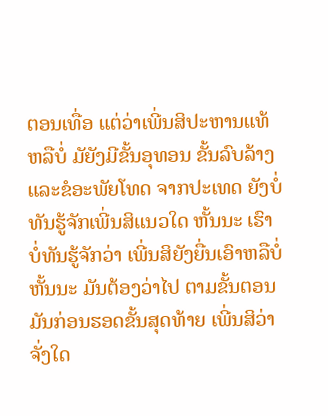ຕອນເທື່ອ ແຕ່ວ່າເພີ່ນສິປະຫານແທ້ຫລືບໍ່ ມັຍັງມີຂັ້ນອຸທອນ ຂັ້ນລົບລ້າງ ແລະຂໍອະພັຍໂທດ ຈາກປະເທດ ຍັງບໍ່ທັນຮູ້ຈັກເພີ່ນສິແນວໃດ ຫັ້ນນະ ເຮົາບໍ່ທັນຮູ້ຈັກວ່າ ເພີ່ນສິຍັງຍື່ນເອົາຫລືບໍ່ ຫັ້ນນະ ມັນຕ້ອງວ່າໄປ ຕາມຂັ້ນຕອນ ມັນກ່ອນຮອດຂັ້ນສຸດທ້າຍ ເພີ່ນສິວ່າຈັ່ງໃດ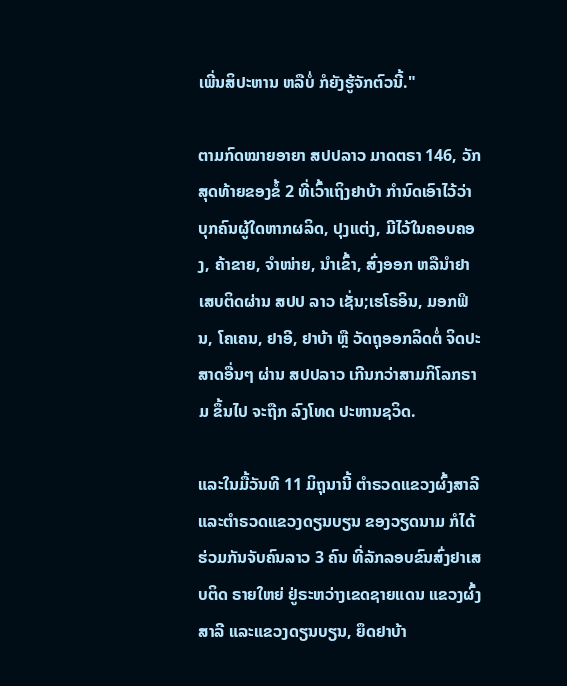ເພີ່ນສິປະຫານ ຫລືບໍ່ ກໍຍັງຮູ້ຈັກຕົວນີ້."

ຕາມກົດໝາຍອາຍາ ສປປລາວ ມາດຕຣາ 146, ວັກສຸດທ້າຍຂອງຂໍ້ 2 ທີ່ເວົ້າເຖິງຢາບ້າ ກໍານົດເອົາໄວ້ວ່າ ບຸກຄົນຜູ້ໃດຫາກຜລິດ, ປຸງແຕ່ງ, ມີໄວ້ໃນຄອບຄອງ, ຄ້າຂາຍ, ຈໍາໜ່າຍ, ນໍາເຂົ້າ, ສົ່ງອອກ ຫລືນໍາຢາເສບຕິດຜ່ານ ສປປ ລາວ ເຊັ່ນ;ເຮໂຣອິນ, ມອກຟິນ, ໂຄເຄນ, ຢາອີ, ຢາບ້າ ຫຼື ວັດຖຸອອກລິດຕໍ່ ຈິດປະສາດອື່ນໆ ຜ່ານ ສປປລາວ ເກີນກວ່າສາມກິໂລກຣາມ ຂຶ້ນໄປ ຈະຖືກ ລົງໂທດ ປະຫານຊວິດ.

ແລະໃນມື້ວັນທີ 11 ມິຖຸນານີ້ ຕໍາຣວດແຂວງຜົ້ງສາລີ ແລະຕໍາຣວດແຂວງດຽນບຽນ ຂອງວຽດນາມ ກໍໄດ້ຮ່ວມກັນຈັບຄົນລາວ 3 ຄົນ ທີ່ລັກລອບຂົນສົ່ງຢາເສບຕິດ ຣາຍໃຫຍ່ ຢູ່ຣະຫວ່າງເຂດຊາຍແດນ ແຂວງຜົ້ງສາລີ ແລະແຂວງດຽນບຽນ, ຍຶດຢາບ້າ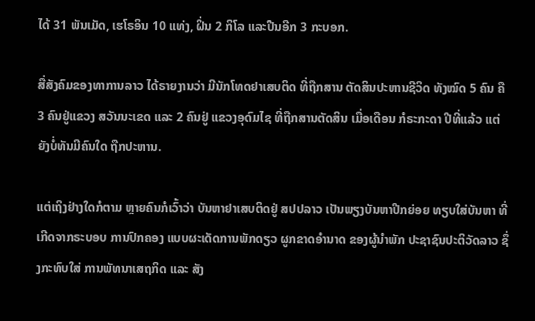ໄດ້ 31 ພັນເມັດ, ເຮໂຣອິນ 10 ແທ່ງ, ຝິ່ນ 2 ກິໂລ ແລະປືນອີກ 3 ກະບອກ.

ສື່ສັງຄົມຂອງທາການລາວ ໄດ້ຣາຍງານວ່າ ມີນັກໂທດຢາເສບຕິດ ທີ່ຖືກສານ ຕັດສິນປະຫານຊີວິດ ທັງໝົດ 5 ຄົນ ຄື 3 ຄົນຢູ່ແຂວງ ສວັນນະເຂດ ແລະ 2 ຄົນຢູ່ ແຂວງອຸດົມໄຊ ທີ່ຖືກສານຕັດສິນ ເມື່ອເດືອນ ກໍຣະກະດາ ປີທີ່ແລ້ວ ແຕ່ຍັງບໍ່ທັນມີຄົນໃດ ຖືກປະຫານ.

ແຕ່ເຖິງຢ່າງໃດກໍຕາມ ຫຼາຍຄົນກໍເວົ້າວ່າ ບັນຫາຢາເສບຕິດຢູ່ ສປປລາວ ເປັນພຽງບັນຫາປີກຍ່ອຍ ທຽບໃສ່ບັນຫາ ທີ່ເກີດຈາກຣະບອບ ການປົກຄອງ ແບບຜະເດັດການພັກດຽວ ຜູກຂາດອໍານາດ ຂອງຜູ້ນໍາພັກ ປະຊາຊົນປະຕິວັດລາວ ຊຶ່ງກະທົບໃສ່ ການພັທນາເສຖກິດ ແລະ ສັງ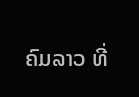ຄົມລາວ ທີ່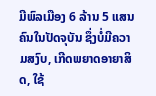ມີພົລເມືອງ 6 ລ້ານ 5 ແສນຄົນໃນປັດຈຸບັນ ຊຶ່ງບໍ່ມີຄວາມສງົບ, ເກີດພຍາດອາຍາສິດ, ໃຊ້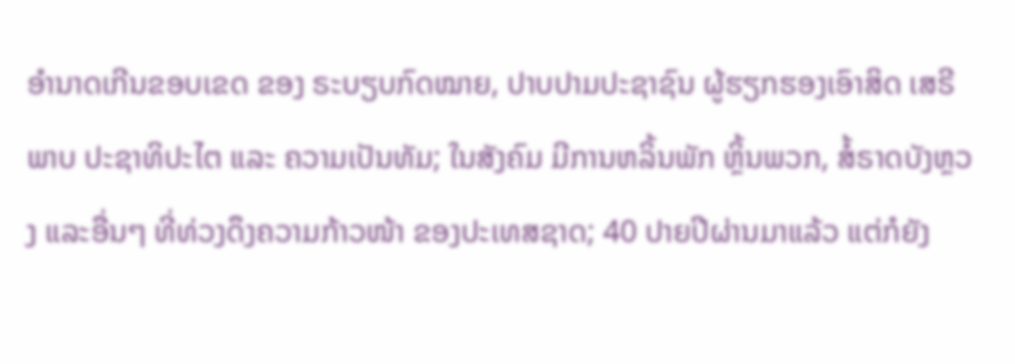ອໍານາດເກີນຂອບເຂດ ຂອງ ຣະບຽບກົດໝາຍ, ປາບປາມປະຊາຊົນ ຜູ້ຮຽກຮອງເອົາສິດ ເສຣີພາບ ປະຊາທິປະໄຕ ແລະ ຄວາມເປັນທັມ; ໃນສັງຄົມ ມີການຫລິ້ນພັກ ຫຼິ້ນພວກ, ສໍ້ຣາດບັງຫຼວງ ແລະອື່ນໆ ທີ່ທ່ວງດຶງຄວາມກ້າວໜ້າ ຂອງປະເທສຊາດ; 40 ປາຍປີຜ່ານມາແລ້ວ ແຕ່ກໍຍັງ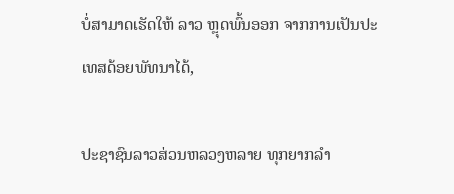ບໍ່ສາມາດເຮັດໃຫ້ ລາວ ຫຼຸດພົ້ນອອກ ຈາກການເປັນປະເທສດ້ອຍພັທນາໄດ້,

ປະຊາຊົນລາວສ່ວນຫລວງຫລາຍ ທຸກຍາກລໍາ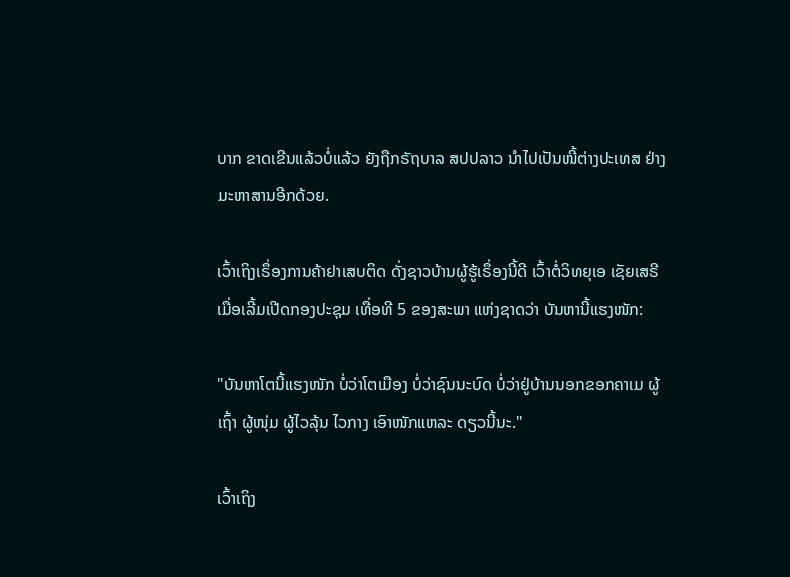ບາກ ຂາດເຂີນແລ້ວບໍ່ແລ້ວ ຍັງຖືກຣັຖບາລ ສປປລາວ ນໍາໄປເປັນໜີ້ຕ່າງປະເທສ ຢ່າງ ມະຫາສານອີກດ້ວຍ.

ເວົ້າເຖິງເຣຶ່ອງການຄ້າຢາເສບຕິດ ດັ່ງຊາວບ້ານຜູ້ຮູ້ເຣຶ່ອງນີ້ດີ ເວົ້າຕໍ່ວິທຍຸເອ ເຊັຍເສຣີ ເມື່ອເລີ້ມເປີດກອງປະຊຸມ ເທື່ອທີ 5 ຂອງສະພາ ແຫ່ງຊາດວ່າ ບັນຫານີ້ແຮງໜັກ:

"ບັນຫາໂຕນີ້ແຮງໜັກ ບໍ່ວ່າໂຕເມືອງ ບໍ່ວ່າຊົນນະບົດ ບໍ່ວ່າຢູ່ບ້ານນອກຂອກຄາເມ ຜູ້ເຖົ້າ ຜູ້ໜຸ່ມ ຜູ້ໄວລຸ້ນ ໄວກາງ ເອົາໜັກແຫລະ ດຽວນີ້ນະ."

ເວົ້າເຖິງ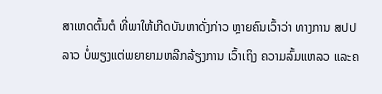ສາເຫດຕົ້ນຕໍ ທີ່ພາໃຫ້ເກີດບັນຫາດັ່ງກ່າວ ຫຼາຍຄົນເວົ້າວ່າ ທາງການ ສປປລາວ ບໍ່ພຽງແຕ່ພຍາຍາມຫລີກລ້ຽງການ ເວົ້າເຖິງ ຄວາມລົ້ມແຫລວ ແລະຄ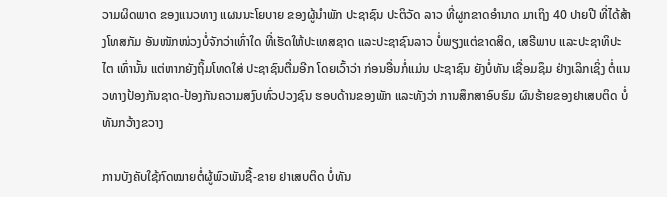ວາມຜິດພາດ ຂອງແນວທາງ ແຜນນະໂຍບາຍ ຂອງຜູ້ນໍາພັກ ປະຊາຊົນ ປະຕິວັດ ລາວ ທີ່ຜູກຂາດອໍານາດ ມາເຖິງ 40 ປາຍປີ ທີ່ໄດ້ສ້າງໂທສກັມ ອັນໜັກໜ່ວງບໍ່ຈັກວ່າເທົ່າໃດ ທີ່ເຮັດໃຫ້ປະເທສຊາດ ແລະປະຊາຊົນລາວ ບໍ່ພຽງແຕ່ຂາດສິດ, ເສຣີພາບ ແລະປະຊາທິປະໄຕ ເທົ່ານັ້ນ ແຕ່ຫາກຍັງຖິ້ມໂທດໃສ່ ປະຊາຊົນຕື່ມອີກ ໂດຍເວົ້າວ່າ ກ່ອນອື່ນກໍ່ແມ່ນ ປະຊາຊົນ ຍັງບໍ່ທັນ ເຊື່ອມຊຶມ ຢ່າງເລິກເຊິ່ງ ຕໍ່ແນວທາງປ້ອງກັນຊາດ-ປ້ອງກັນຄວາມສງົບທົ່ວປວງຊົນ ຮອບດ້ານຂອງພັກ ແລະທັງວ່າ ການສຶກສາອົບຮົມ ຜົນຮ້າຍຂອງຢາເສບຕິດ ບໍ່ທັນກວ້າງຂວາງ

ການບັງຄັບໃຊ້ກົດໝາຍຕໍ່ຜູ້ພົວພັນຊື້-ຂາຍ ຢາເສບຕິດ ບໍ່ທັນ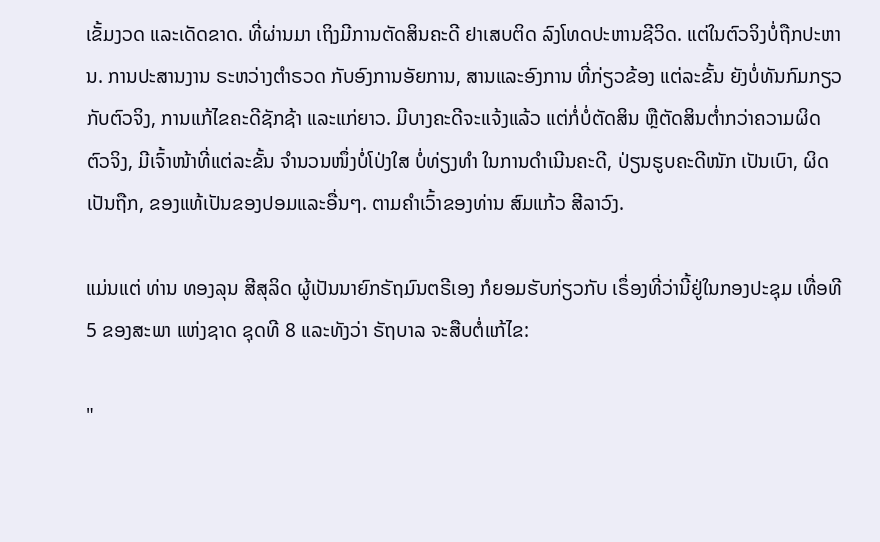ເຂັ້ມງວດ ແລະເດັດຂາດ. ທີ່ຜ່ານມາ ເຖິງມີການຕັດສິນຄະດີ ຢາເສບຕິດ ລົງໂທດປະຫານຊີວິດ. ແຕ່ໃນຕົວຈິງບໍ່ຖືກປະຫານ. ການປະສານງານ ຣະຫວ່າງຕຳຣວດ ກັບອົງການອັຍການ, ສານແລະອົງການ ທີ່ກ່ຽວຂ້ອງ ແຕ່ລະຂັ້ນ ຍັງບໍ່ທັນກົມກຽວກັບຕົວຈິງ, ການແກ້ໄຂຄະດີຊັກຊ້າ ແລະແກ່ຍາວ. ມີບາງຄະດີຈະແຈ້ງແລ້ວ ແຕ່ກໍ່ບໍ່ຕັດສິນ ຫຼືຕັດສິນຕ່ຳກວ່າຄວາມຜິດຕົວຈິງ, ມີເຈົ້າໜ້າທີ່ແຕ່ລະຂັ້ນ ຈຳນວນໜຶ່ງບໍ່ໂປ່ງໃສ ບໍ່ທ່ຽງທຳ ໃນການດຳເນີນຄະດີ, ປ່ຽນຮູບຄະດີໜັກ ເປັນເບົາ, ຜິດເປັນຖືກ, ຂອງແທ້ເປັນຂອງປອມແລະອື່ນໆ. ຕາມຄໍາເວົ້າຂອງທ່ານ ສົມແກ້ວ ສີລາວົງ.

ແມ່ນແຕ່ ທ່ານ ທອງລຸນ ສີສຸລິດ ຜູ້ເປັນນາຍົກຣັຖມົນຕຣີເອງ ກໍຍອມຮັບກ່ຽວກັບ ເຣຶ່ອງທີ່ວ່ານີ້ຢູ່ໃນກອງປະຊຸມ ເທື່ອທີ 5 ຂອງສະພາ ແຫ່ງຊາດ ຊຸດທີ 8 ແລະທັງວ່າ ຣັຖບາລ ຈະສືບຕໍ່ແກ້ໄຂ:

"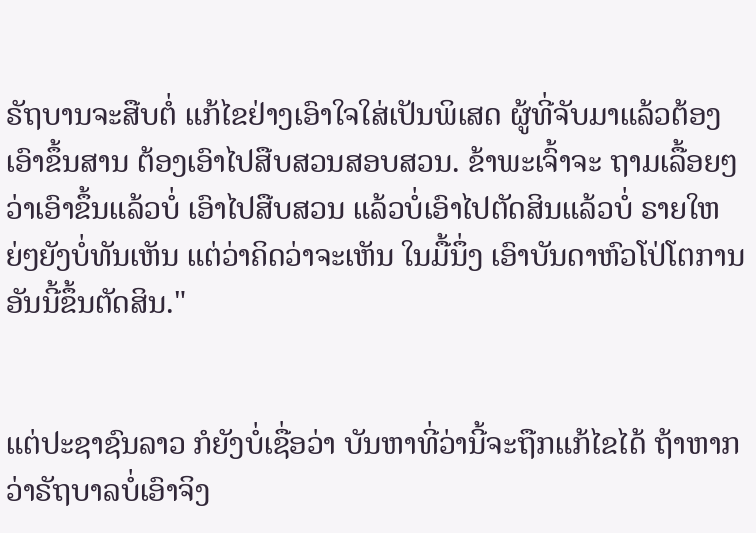ຣັຖບານຈະສືບຕໍ່ ແກ້ໄຂຢ່າງເອົາໃຈໃສ່ເປັນພິເສດ ຜູ້ທີ່ຈັບມາແລ້ວຕ້ອງເອົາຂຶ້ນສານ ຕ້ອງເອົາໄປສືບສວນສອບສວນ. ຂ້າພະເຈົ້າຈະ ຖາມເລື້ອຍໆວ່າເອົາຂຶ້ນແລ້ວບໍ່ ເອົາໄປສືບສວນ ແລ້ວບໍ່ເອົາໄປຕັດສິນແລ້ວບໍ່ ຣາຍໃຫຍ່ໆຍັງບໍ່ທັນເຫັນ ແຕ່ວ່າຄິດວ່າຈະເຫັນ ໃນມື້ນຶ່ງ ເອົາບັນດາຫົວໂປ່ໂຕການ ອັນນີ້ຂຶ້ນຕັດສິນ."


ແຕ່ປະຊາຊົນລາວ ກໍຍັງບໍ່ເຊື່ອວ່າ ບັນຫາທີ່ວ່ານີ້ຈະຖືກແກ້ໄຂໄດ້ ຖ້າຫາກວ່າຣັຖບາລບໍ່ເອົາຈິງ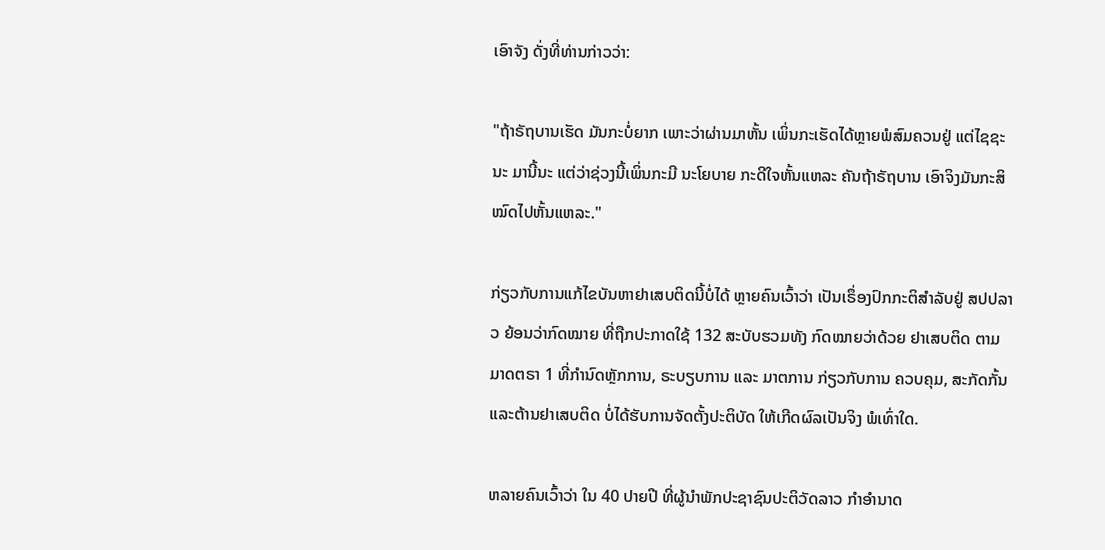ເອົາຈັງ ດັ່ງທີ່ທ່ານກ່າວວ່າ:

"ຖ້າຣັຖບານເຮັດ ມັນກະບໍ່ຍາກ ເພາະວ່າຜ່ານມາຫັ້ນ ເພິ່ນກະເຮັດໄດ້ຫຼາຍພໍສົມຄວນຢູ່ ແຕ່ໄຊຊະນະ ມານີ້ນະ ແຕ່ວ່າຊ່ວງນີ້ເພິ່ນກະມີ ນະໂຍບາຍ ກະດີໃຈຫັ້ນແຫລະ ຄັນຖ້າຣັຖບານ ເອົາຈິງມັນກະສິໝົດໄປຫັ້ນແຫລະ."

ກ່ຽວກັບການແກ້ໄຂບັນຫາຢາເສບຕິດນີ້ບໍ່ໄດ້ ຫຼາຍຄົນເວົ້າວ່າ ເປັນເຣຶ່ອງປົກກະຕິສໍາລັບຢູ່ ສປປລາວ ຍ້ອນວ່າກົດໝາຍ ທີ່ຖືກປະກາດໃຊ້ 132 ສະບັບຮວມທັງ ກົດໝາຍວ່າດ້ວຍ ຢາເສບຕິດ ຕາມມາດຕຣາ 1 ທີ່ກໍານົດຫຼັກການ, ຣະບຽບການ ແລະ ມາຕການ ກ່ຽວກັບການ ຄວບຄຸມ, ສະກັດກັ້ນ ແລະຕ້ານຢາເສບຕິດ ບໍ່ໄດ້ຮັບການຈັດຕັ້ງປະຕິບັດ ໃຫ້ເກີດຜົລເປັນຈິງ ພໍເທົ່າໃດ.

ຫລາຍຄົນເວົ້າວ່າ ໃນ 40 ປາຍປີ ທີ່ຜູ້ນໍາພັກປະຊາຊົນປະຕິວັດລາວ ກໍາອໍານາດ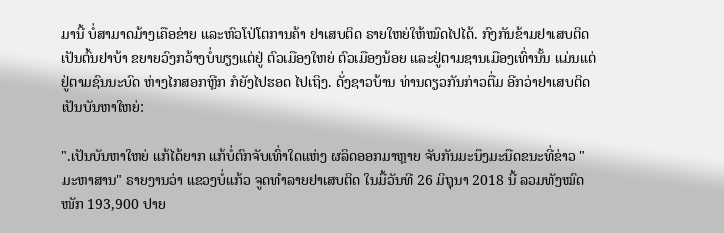ມານີ້ ບໍ່ສາມາດມ້າງເຄືອຂ່າຍ ແລະຫົວໂປ່ໂຕການຄ້າ ຢາເສບຕິດ ຣາຍໃຫຍ່ໃຫ້ໝົດໄປໄດ້. ກົງກັນຂ້າມຢາເສບຕິດເປັນຕົ້ນຢາບ້າ ຂຍາຍວົງກວ້າງບໍ່ພຽງແຕ່ຢູ່ ຕົວເມືອງໃຫຍ່ ຕົວເມືອງນ້ອຍ ແລະຢູ່ຕາມຊານເມືອງເທົ່ານັ້ນ ແມ່ນແຕ່ຢູ່ຕາມຊົນນະບົດ ຫ່າງໄກສອກຫຼີກ ກໍຍັງໄປຮອດ ໄປເຖິງ. ດັ່ງຊາວບ້ານ ທ່ານດຽວກັນກ່າວຕື່ມ ອີກວ່າຢາເສບຕິດ ເປັນບັນຫາໃຫຍ່:

".ເປັນບັນຫາໃຫຍ່ ແກ້ໄດ້ຍາກ ແກ້ບໍ່ຕົກຈັບເທົ່າໃດແຫ່ງ ຜລິດອອກມາຫຼາຍ ຈັບກັນມະນຶງມະນືດຂນະທີ່ຂ່າວ "ມະຫາສານ" ຣາຍງານວ່າ ແຂວງບໍ່ແກ້ວ ຈູດທໍາລາຍຢາເສບຕິດ ໃນມື້ວັນທີ 26 ມິຖຸນາ 2018 ນີ້ ລວມທັງໝົດໜັກ 193,900 ປາຍ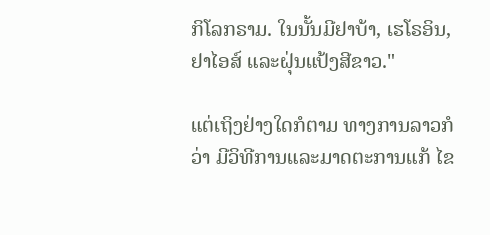ກິໂລກຣາມ. ໃນນັ້ນມີຢາບ້າ, ເຮໂຣອິນ, ຢາໄອສ໌ ແລະຝຸ່ນແປ້ງສີຂາວ."

ແຕ່ເຖິງຢ່າງໃດກໍຕາມ ທາງການລາວກໍວ່າ ມີວິທີການແລະມາດຕະການແກ້ ໄຂ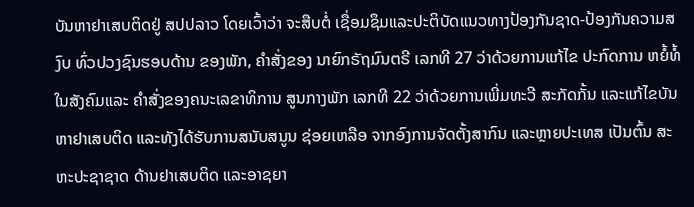ບັນຫາຢາເສບຕິດຢູ່ ສປປລາວ ໂດຍເວົ້າວ່າ ຈະສືບຕໍ່ ເຊື່ອມຊຶມແລະປະຕິບັດແນວທາງປ້ອງກັນຊາດ-ປ້ອງກັນຄວາມສງົບ ທົ່ວປວງຊົນຮອບດ້ານ ຂອງພັກ, ຄຳສັ່ງຂອງ ນາຍົກຣັຖມົນຕຣີ ເລກທີ 27 ວ່າດ້ວຍການແກ້ໄຂ ປະກົດການ ຫຍໍ້ທໍ້ ໃນສັງຄົມແລະ ຄຳສັ່ງຂອງຄນະເລຂາທິການ ສູນກາງພັກ ເລກທີ 22 ວ່າດ້ວຍການເພີ່ມທະວີ ສະກັດກັ້ນ ແລະແກ້ໄຂບັນຫາຢາເສບຕິດ ແລະທັງໄດ້ຮັບການສນັບສນູນ ຊ່ອຍເຫລືອ ຈາກອົງການຈັດຕັ້ງສາກົນ ແລະຫຼາຍປະເທສ ເປັນຕົ້ນ ສະຫະປະຊາຊາດ ດ້ານຢາເສບຕິດ ແລະອາຊຍາ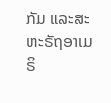ກັມ ແລະສະຫະຣັຖອາເມຣິ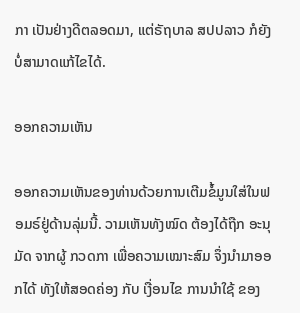ກາ ເປັນຢ່າງດີຕລອດມາ, ແຕ່ຣັຖບາລ ສປປລາວ ກໍຍັງບໍ່ສາມາດແກ້ໄຂໄດ້.

ອອກຄວາມເຫັນ

ອອກຄວາມເຫັນຂອງທ່ານດ້ວຍການເຕີມຂໍ້ມູນໃສ່ໃນຟອມຣ໌ຢູ່ດ້ານລຸ່ມນີ້. ວາມເຫັນທັງໝົດ ຕ້ອງໄດ້ຖືກ ອະນຸມັດ ຈາກຜູ້ ກວດກາ ເພື່ອຄວາມເໝາະສົມ ຈຶ່ງນໍາມາອອກໄດ້ ທັງໃຫ້ສອດຄ່ອງ ກັບ ເງື່ອນໄຂ ການນຳໃຊ້ ຂອງ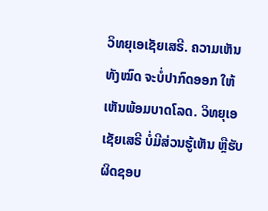ວິທຍຸເອເຊັຍເສຣີ. ຄວາມເຫັນທັງໝົດ ຈະບໍ່ປາກົດອອກ ໃຫ້ເຫັນພ້ອມບາດໂລດ. ວິທຍຸເອເຊັຍເສຣີ ບໍ່ມີສ່ວນຮູ້ເຫັນ ຫຼືຮັບຜິດຊອບ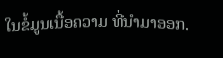ໃນຂໍ້ມູນເນື້ອຄວາມ ທີ່ນໍາມາອອກ.